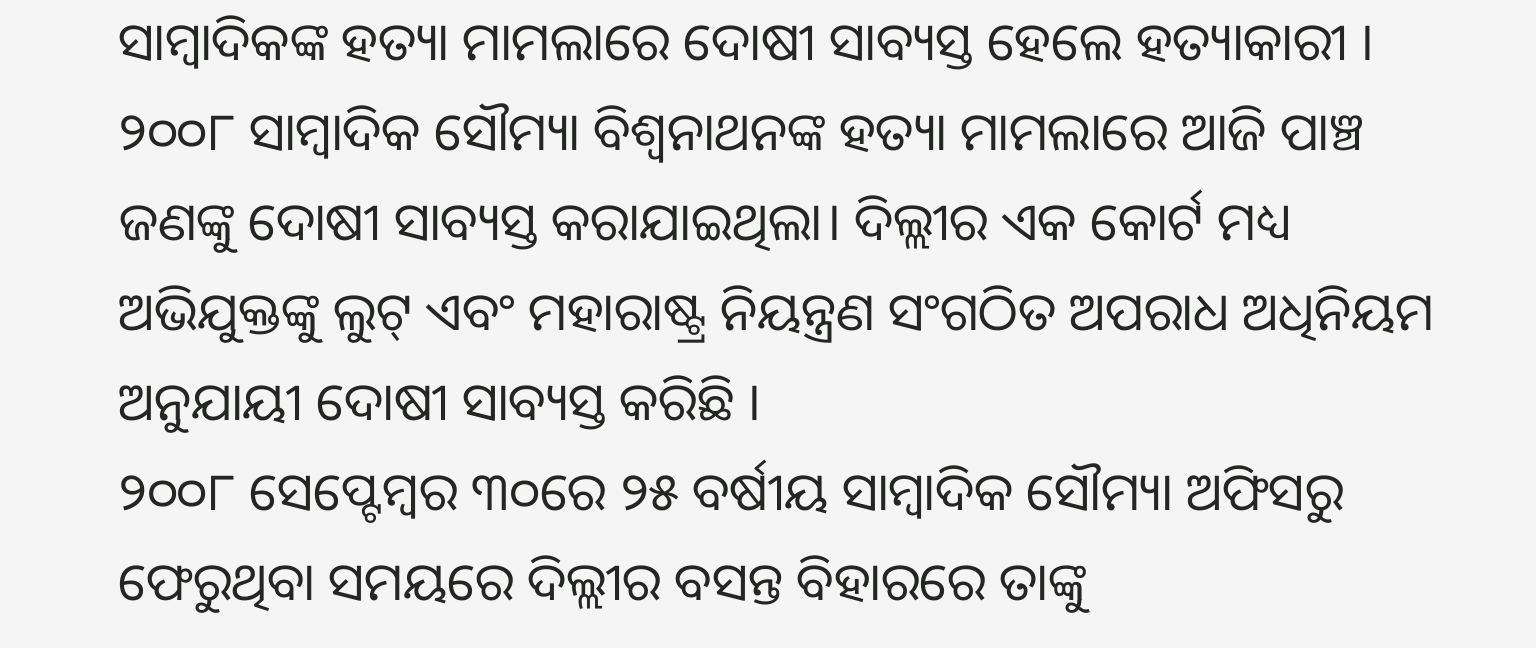ସାମ୍ବାଦିକଙ୍କ ହତ୍ୟା ମାମଲାରେ ଦୋଷୀ ସାବ୍ୟସ୍ତ ହେଲେ ହତ୍ୟାକାରୀ । ୨୦୦୮ ସାମ୍ବାଦିକ ସୌମ୍ୟା ବିଶ୍ୱନାଥନଙ୍କ ହତ୍ୟା ମାମଲାରେ ଆଜି ପାଞ୍ଚ ଜଣଙ୍କୁ ଦୋଷୀ ସାବ୍ୟସ୍ତ କରାଯାଇଥିଲା। ଦିଲ୍ଲୀର ଏକ କୋର୍ଟ ମଧ୍ୟ ଅଭିଯୁକ୍ତଙ୍କୁ ଲୁଟ୍ ଏବଂ ମହାରାଷ୍ଟ୍ର ନିୟନ୍ତ୍ରଣ ସଂଗଠିତ ଅପରାଧ ଅଧିନିୟମ ଅନୁଯାୟୀ ଦୋଷୀ ସାବ୍ୟସ୍ତ କରିଛି ।
୨୦୦୮ ସେପ୍ଟେମ୍ବର ୩୦ରେ ୨୫ ବର୍ଷୀୟ ସାମ୍ବାଦିକ ସୌମ୍ୟା ଅଫିସରୁ ଫେରୁଥିବା ସମୟରେ ଦିଲ୍ଲୀର ବସନ୍ତ ବିହାରରେ ତାଙ୍କୁ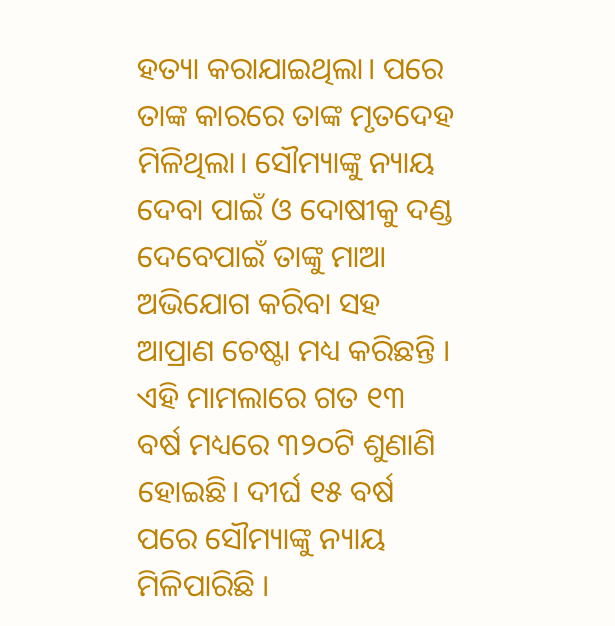ହତ୍ୟା କରାଯାଇଥିଲା। ପରେ ତାଙ୍କ କାରରେ ତାଙ୍କ ମୃତଦେହ ମିଳିଥିଲା। ସୌମ୍ୟାଙ୍କୁ ନ୍ୟାୟ ଦେବା ପାଇଁ ଓ ଦୋଷୀକୁ ଦଣ୍ଡ ଦେବେପାଇଁ ତାଙ୍କୁ ମାଆ ଅଭିଯୋଗ କରିବା ସହ ଆପ୍ରାଣ ଚେଷ୍ଟା ମଧ୍ୟ କରିଛନ୍ତି । ଏହି ମାମଲାରେ ଗତ ୧୩ ବର୍ଷ ମଧ୍ୟରେ ୩୨୦ଟି ଶୁଣାଣି ହୋଇଛି। ଦୀର୍ଘ ୧୫ ବର୍ଷ ପରେ ସୌମ୍ୟାଙ୍କୁ ନ୍ୟାୟ ମିଳିପାରିଛି ।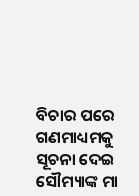ବିଚାର ପରେ ଗଣମାଧ୍ୟମକୁ ସୂଚନା ଦେଇ ସୌମ୍ୟାଙ୍କ ମା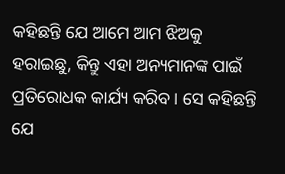କହିଛନ୍ତି ଯେ ଆମେ ଆମ ଝିଅକୁ ହରାଇଛୁ, କିନ୍ତୁ ଏହା ଅନ୍ୟମାନଙ୍କ ପାଇଁ ପ୍ରତିରୋଧକ କାର୍ଯ୍ୟ କରିବ। ସେ କହିଛନ୍ତି ଯେ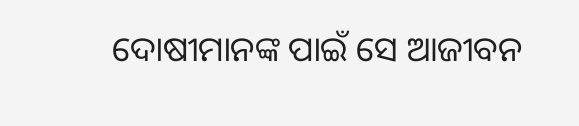ଦୋଷୀମାନଙ୍କ ପାଇଁ ସେ ଆଜୀବନ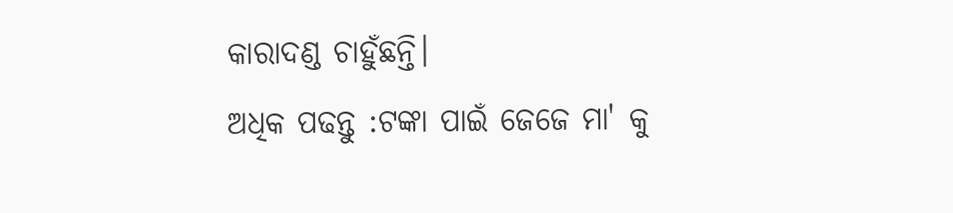କାରାଦଣ୍ଡ ଚାହୁଁଛନ୍ତି।
ଅଧିକ ପଢନ୍ତୁ :ଟଙ୍କା ପାଇଁ ଜେଜେ ମା' କୁ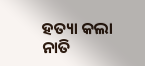ହତ୍ୟା କଲା ନାତି